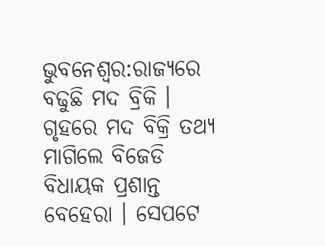ଭୁବନେଶ୍ବର:ରାଜ୍ୟରେ ବଢୁଛି ମଦ ବ୍ରିକି । ଗୃହରେ ମଦ ବିକ୍ରି ତଥ୍ୟ ମାଗିଲେ ବିଜେଡି ବିଧାୟକ ପ୍ରଶାନ୍ତ ବେହେରା । ସେପଟେ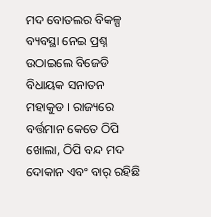ମଦ ବୋତଲର ବିକଳ୍ପ ବ୍ୟବସ୍ଥା ନେଇ ପ୍ରଶ୍ନ ଉଠାଇଲେ ବିଜେଡି ବିଧାୟକ ସନାତନ ମହାକୁଡ । ରାଜ୍ୟରେ ବର୍ତ୍ତମାନ କେତେ ଠିପି ଖୋଲା, ଠିପି ବନ୍ଦ ମଦ ଦୋକାନ ଏବଂ ବାର୍ ରହିଛି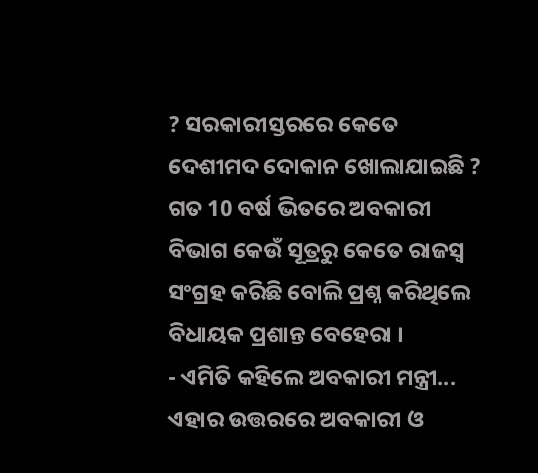? ସରକାରୀସ୍ତରରେ କେତେ ଦେଶୀମଦ ଦୋକାନ ଖୋଲାଯାଇଛି ? ଗତ 10 ବର୍ଷ ଭିତରେ ଅବକାରୀ ବିଭାଗ କେଉଁ ସୂତ୍ରରୁ କେତେ ରାଜସ୍ୱ ସଂଗ୍ରହ କରିଛି ବୋଲି ପ୍ରଶ୍ନ କରିଥିଲେ ବିଧାୟକ ପ୍ରଶାନ୍ତ ବେହେରା ।
- ଏମିତି କହିଲେ ଅବକାରୀ ମନ୍ତ୍ରୀ...
ଏହାର ଉତ୍ତରରେ ଅବକାରୀ ଓ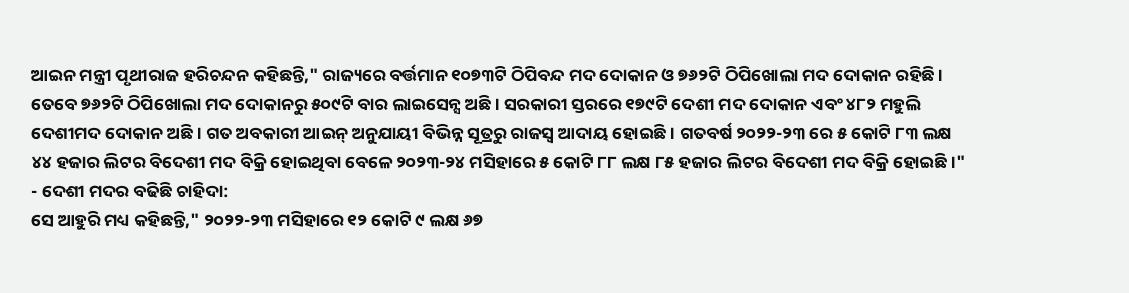ଆଇନ ମନ୍ତ୍ରୀ ପୃଥୀରାଜ ହରିଚନ୍ଦନ କହିଛନ୍ତି," ରାଜ୍ୟରେ ବର୍ତ୍ତମାନ ୧୦୭୩ଟି ଠିପିବନ୍ଦ ମଦ ଦୋକାନ ଓ ୭୬୨ଟି ଠିପିଖୋଲା ମଦ ଦୋକାନ ରହିଛି । ତେବେ ୭୬୨ଟି ଠିପିଖୋଲା ମଦ ଦୋକାନରୁ ୫୦୯ଟି ବାର ଲାଇସେନ୍ସ ଅଛି । ସରକାରୀ ସ୍ତରରେ ୧୭୯ଟି ଦେଶୀ ମଦ ଦୋକାନ ଏବଂ ୪୮୨ ମହୁଲି ଦେଶୀମଦ ଦୋକାନ ଅଛି । ଗତ ଅବକାରୀ ଆଇନ୍ ଅନୁଯାୟୀ ବିଭିନ୍ନ ସୂତ୍ରରୁ ରାଜସ୍ୱ ଆଦାୟ ହୋଇଛି । ଗତବର୍ଷ ୨୦୨୨-୨୩ ରେ ୫ କୋଟି ୮୩ ଲକ୍ଷ ୪୪ ହଜାର ଲିଟର ବିଦେଶୀ ମଦ ବିକ୍ରି ହୋଇଥିବା ବେଳେ ୨୦୨୩-୨୪ ମସିହାରେ ୫ କୋଟି ୮୮ ଲକ୍ଷ ୮୫ ହଜାର ଲିଟର ବିଦେଶୀ ମଦ ବିକ୍ରି ହୋଇଛି ।"
- ଦେଶୀ ମଦର ବଢିଛି ଚାହିଦା:
ସେ ଆହୁରି ମଧ୍ୟ କହିଛନ୍ତି," ୨୦୨୨-୨୩ ମସିହାରେ ୧୨ କୋଟି ୯ ଲକ୍ଷ ୬୭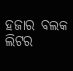ହଜାର ବଲକ ଲିଟର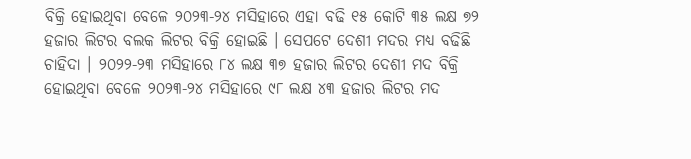ବିକ୍ରି ହୋଇଥିବା ବେଳେ ୨୦୨୩-୨୪ ମସିହାରେ ଏହା ବଢି ୧୫ କୋଟି ୩୫ ଲକ୍ଷ ୭୨ ହଜାର ଲିଟର ବଲକ ଲିଟର ବିକ୍ରି ହୋଇଛି । ସେପଟେ ଦେଶୀ ମଦର ମଧ୍ୟ ବଢିଛି ଚାହିଦା । ୨୦୨୨-୨୩ ମସିହାରେ ୮୪ ଲକ୍ଷ ୩୭ ହଜାର ଲିଟର ଦେଶୀ ମଦ ବିକ୍ରି ହୋଇଥିବା ବେଳେ ୨୦୨୩-୨୪ ମସିହାରେ ୯୮ ଲକ୍ଷ ୪୩ ହଜାର ଲିଟର ମଦ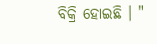ବିକ୍ରି ହୋଇଛି । "